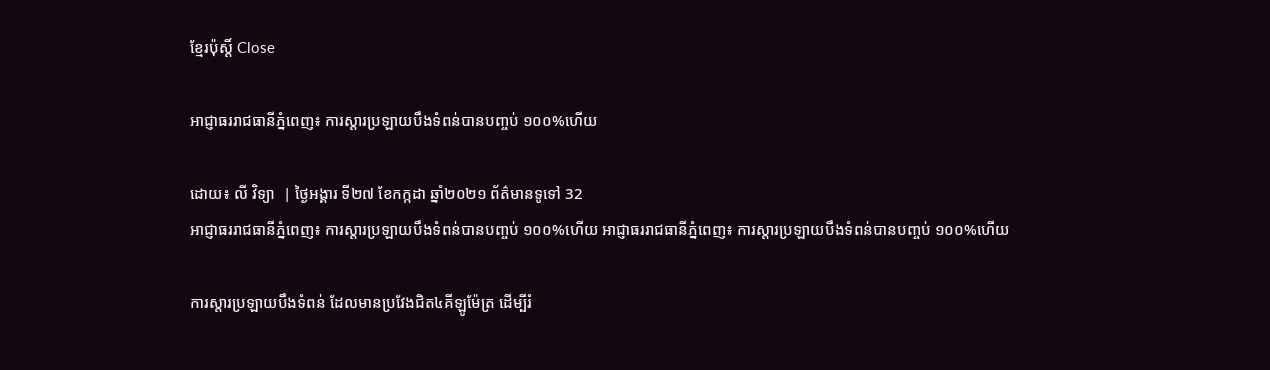ខ្មែរប៉ុស្ដិ៍ Close

អាជ្ញាធររាជធានីភ្នំពេញ៖ ការស្តារប្រឡាយបឹងទំពន់បានបញ្ចប់ ១០០%ហើយ

ដោយ៖ លី វិទ្យា  | ថ្ងៃអង្គារ ទី២៧ ខែកក្កដា ឆ្នាំ២០២១ ព័ត៌មានទូទៅ 32
អាជ្ញាធររាជធានីភ្នំពេញ៖ ការស្តារប្រឡាយបឹងទំពន់បានបញ្ចប់ ១០០%ហើយ អាជ្ញាធររាជធានីភ្នំពេញ៖ ការស្តារប្រឡាយបឹងទំពន់បានបញ្ចប់ ១០០%ហើយ

ការស្តារប្រឡាយបឹងទំពន់ ដែលមានប្រវែងជិត៤គីឡូម៉ែត្រ ដើម្បីរំ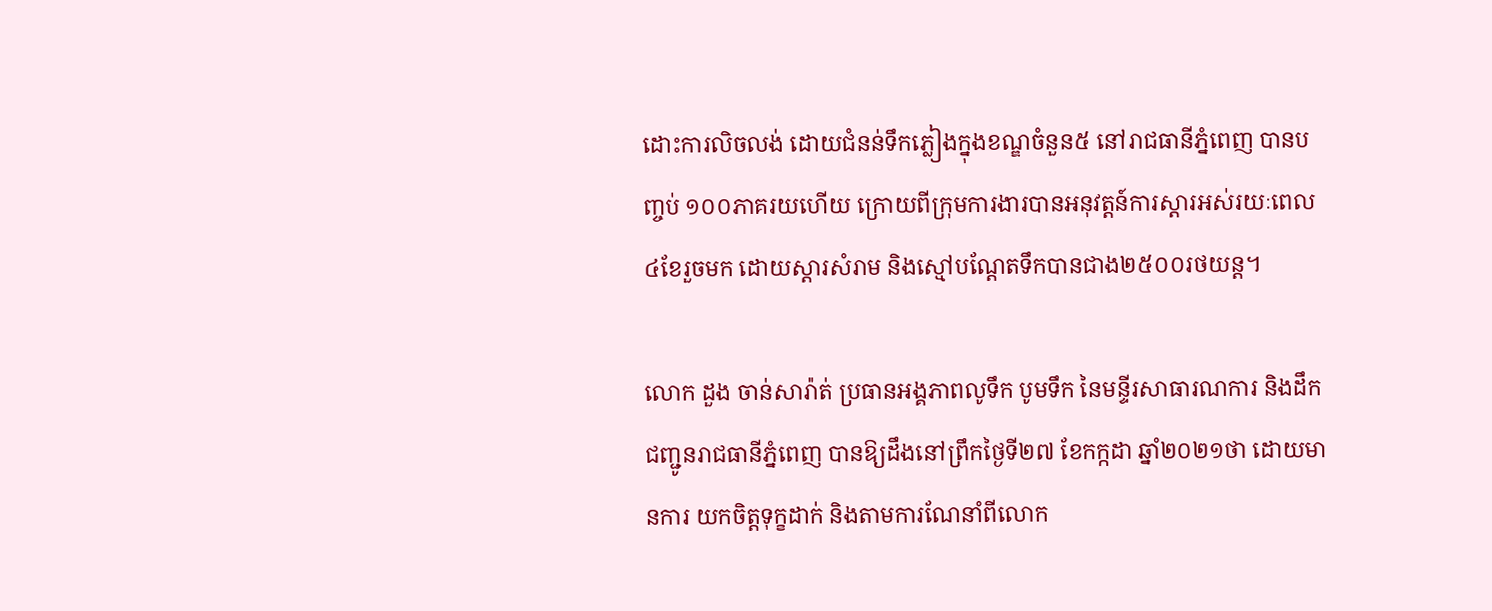ដោះការលិចលង់ ដោយជំនន់ទឹកភ្លៀងក្នុងខណ្ឌចំនួន៥ នៅរាជធានីភ្នំពេញ បានបញ្ចប់ ១០០ភាគរយហើយ ក្រោយពីក្រុមការងារបានអនុវត្តន៍ការស្តារអស់រយៈពេល៤ខែរួចមក ដោយស្តារសំរាម និងស្មៅបណ្តែតទឹកបានជាង២៥០០រថយន្ត។

លោក ដួង ចាន់សារ៉ាត់ ប្រធានអង្គភាពលូទឹក បូមទឹក នៃមន្ទីរសាធារណការ និងដឹក ជញ្ជូនរាជធានីភ្នំពេញ បានឱ្យដឹងនៅព្រឹកថ្ងៃទី២៧ ខែកក្កដា ឆ្នាំ២០២១ថា ដោយមានការ យកចិត្តទុក្ខដាក់ និងតាមការណែនាំពីលោក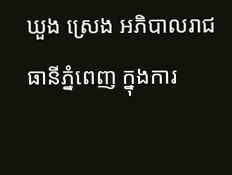ឃួង ស្រេង អភិបាលរាជធានីភ្នំពេញ ក្នុងការ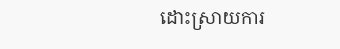ដោះស្រាយការ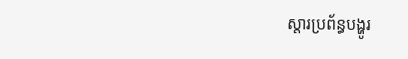ស្តារប្រព័ន្ធបង្ហូរ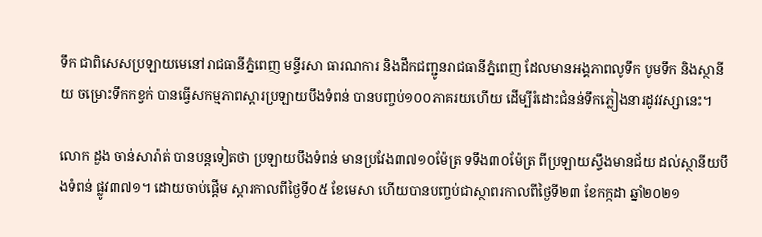ទឹក ជាពិសេសប្រឡាយមេនៅរាជធានីភ្នំពេញ មន្ទីរសា ធារណការ និងដឹកជញ្ជូនរាជធានីភ្នំពេញ ដែលមានអង្គភាពលូទឹក បូមទឹក និងស្ថានីយ ចម្រោះទឹកកខ្វក់ បានធ្វើសកម្មភាពស្តារប្រឡាយបឹងទំពន់ បានបញ្ចប់១០០ភាគរយហើយ ដើម្បីរំដោះជំនន់ទឹកភ្លៀងនារដូវវស្សានេះ។

លោក ដួង ចាន់សារ៉ាត់ បានបន្តទៀតថា ប្រឡាយបឹងទំពន់ មានប្រវែង៣៧១០ម៉ែត្រ ទទឹង៣០ម៉ែត្រ ពីប្រឡាយស្ទឹងមានជ័យ ដល់ស្ថានីយបឹងទំពន់ ផ្លូវ៣៧១។ ដោយចាប់ផ្តើម ស្តារកាលពីថ្ងៃទី០៥ ខែមេសា ហើយបានបញ្ចប់ជាស្ថាពរកាលពីថ្ងៃទី២៣ ខែកក្កដា ឆ្នាំ២០២១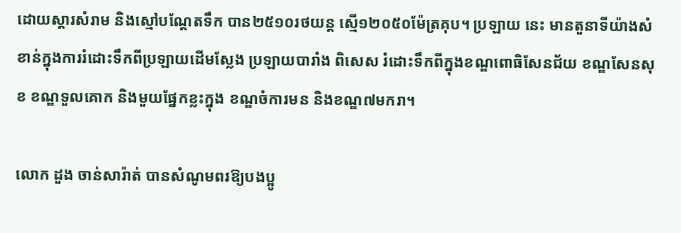ដោយស្តារសំរាម និងស្មៅបណ្តែតទឹក បាន២៥១០រថយន្ត ស្មើ១២០៥០ម៉ែត្រគុប។ ប្រឡាយ នេះ មានតួនាទីយ៉ាងសំខាន់ក្នុងការរំដោះទឹកពីប្រឡាយដើមស្លែង ប្រឡាយបារាំង ពិសេស រំដោះទឹកពីក្នុងខណ្ឌពោធិសែនជ័យ ខណ្ឌសែនសុខ ខណ្ឌទួលគោក និងមួយផ្នែកខ្លះក្នុង ខណ្ឌចំការមន និងខណ្ឌ៧មករា។

លោក ដួង ចាន់សារ៉ាត់ បានសំណូមពរឱ្យបងប្អូ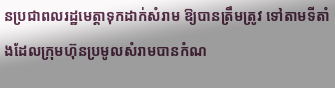នប្រជាពលរដ្ឋមេត្តាទុកដាក់សំរាម ឱ្យបានត្រឹមត្រូវ ទៅតាមទីតាំងដែលក្រុមហ៊ុនប្រមូលសំរាមបានកំណ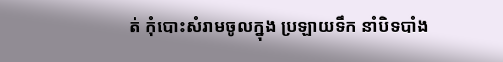ត់ កុំបោះសំរាមចូលក្នុង ប្រឡាយទឹក នាំបិទបាំង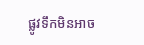ផ្លូវទឹកមិនអាច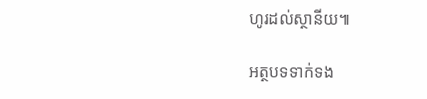ហូរដល់ស្ថានីយ៕

អត្ថបទទាក់ទង